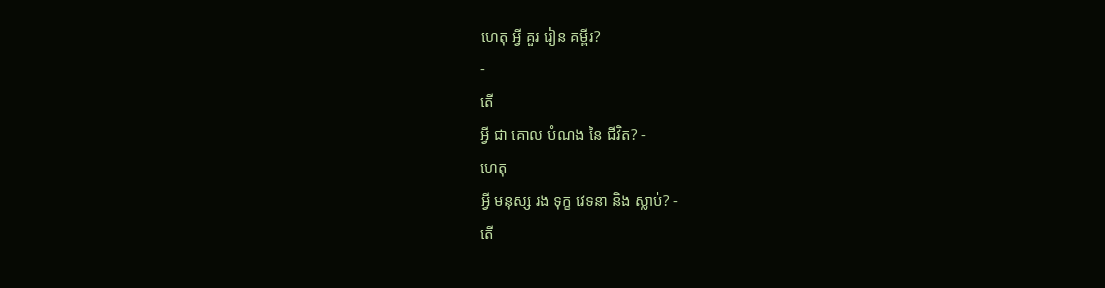ហេតុ អ្វី គួរ រៀន គម្ពីរ?
-
តើ
អ្វី ជា គោល បំណង នៃ ជីវិត? -
ហេតុ
អ្វី មនុស្ស រង ទុក្ខ វេទនា និង ស្លាប់? -
តើ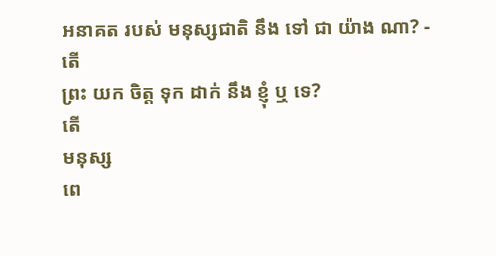អនាគត របស់ មនុស្សជាតិ នឹង ទៅ ជា យ៉ាង ណា? -
តើ
ព្រះ យក ចិត្ដ ទុក ដាក់ នឹង ខ្ញុំ ឬ ទេ?
តើ
មនុស្ស
ពេ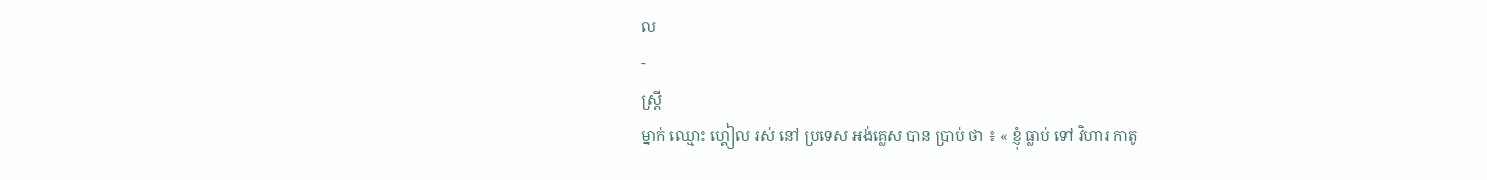ល
-
ស្ដ្រី
ម្នាក់ ឈ្មោះ ហ្គៀល រស់ នៅ ប្រទេស អង់គ្លេស បាន ប្រាប់ ថា ៖ « ខ្ញុំ ធ្លាប់ ទៅ វិហារ កាតូ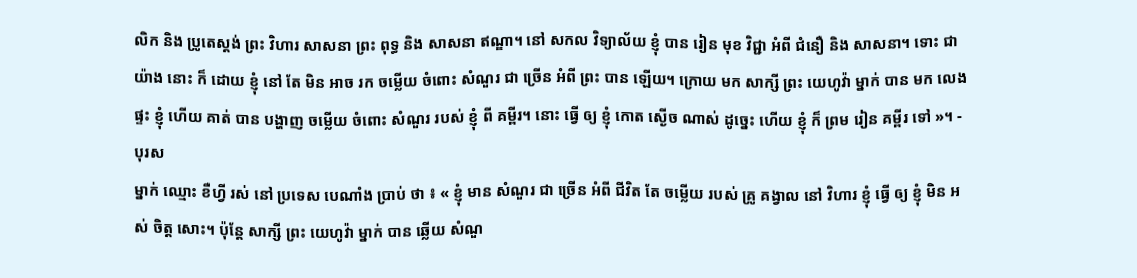លិក និង ប្រូតេស្ដង់ ព្រះ វិហារ សាសនា ព្រះ ពុទ្ធ និង សាសនា ឥណ្ឌា។ នៅ សកល វិទ្យាល័យ ខ្ញុំ បាន រៀន មុខ វិជ្ជា អំពី ជំនឿ និង សាសនា។ ទោះ ជា យ៉ាង នោះ ក៏ ដោយ ខ្ញុំ នៅ តែ មិន អាច រក ចម្លើយ ចំពោះ សំណួរ ជា ច្រើន អំពី ព្រះ បាន ឡើយ។ ក្រោយ មក សាក្សី ព្រះ យេហូវ៉ា ម្នាក់ បាន មក លេង ផ្ទះ ខ្ញុំ ហើយ គាត់ បាន បង្ហាញ ចម្លើយ ចំពោះ សំណួរ របស់ ខ្ញុំ ពី គម្ពីរ។ នោះ ធ្វើ ឲ្យ ខ្ញុំ កោត ស្ងើច ណាស់ ដូច្នេះ ហើយ ខ្ញុំ ក៏ ព្រម រៀន គម្ពីរ ទៅ »។ -
បុរស
ម្នាក់ ឈ្មោះ ខឺហ្វី រស់ នៅ ប្រទេស បេណាំង ប្រាប់ ថា ៖ « ខ្ញុំ មាន សំណួរ ជា ច្រើន អំពី ជីវិត តែ ចម្លើយ របស់ គ្រូ គង្វាល នៅ វិហារ ខ្ញុំ ធ្វើ ឲ្យ ខ្ញុំ មិន អស់ ចិត្ដ សោះ។ ប៉ុន្ដែ សាក្សី ព្រះ យេហូវ៉ា ម្នាក់ បាន ឆ្លើយ សំណួ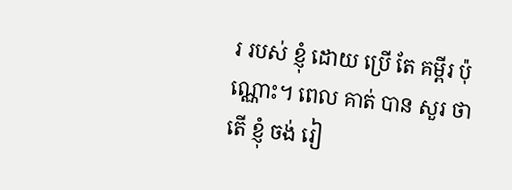រ របស់ ខ្ញុំ ដោយ ប្រើ តែ គម្ពីរ ប៉ុណ្ណោះ។ ពេល គាត់ បាន សួរ ថា តើ ខ្ញុំ ចង់ រៀ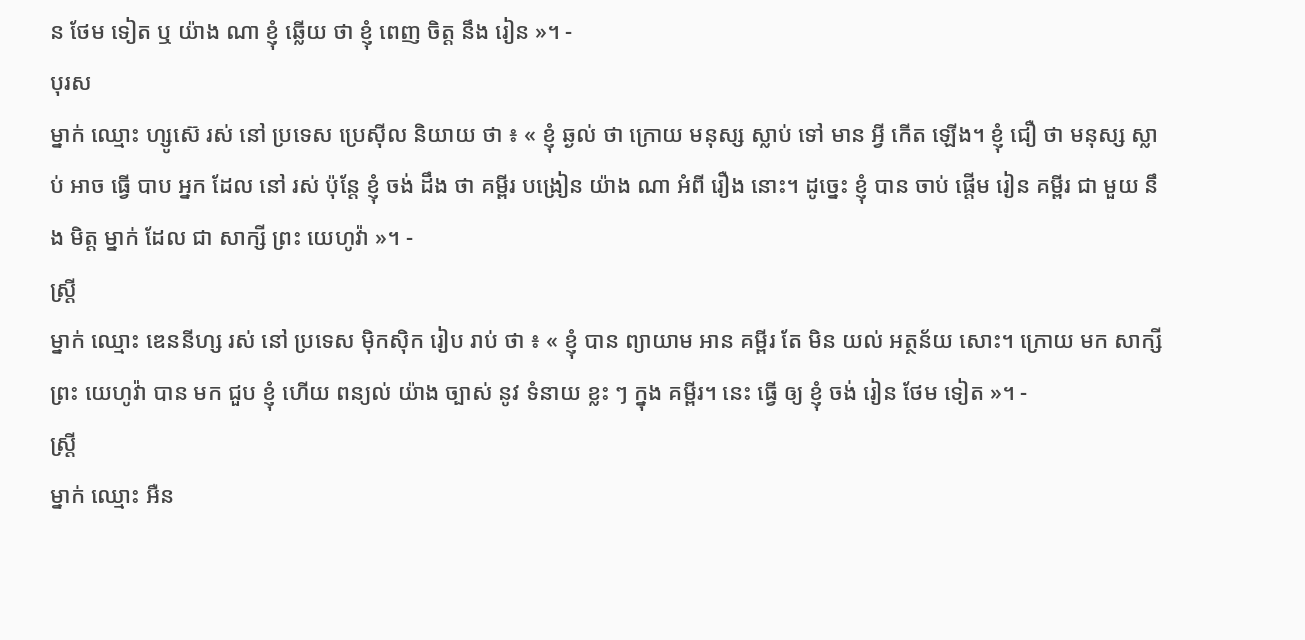ន ថែម ទៀត ឬ យ៉ាង ណា ខ្ញុំ ឆ្លើយ ថា ខ្ញុំ ពេញ ចិត្ដ នឹង រៀន »។ -
បុរស
ម្នាក់ ឈ្មោះ ហ្សូស៊េ រស់ នៅ ប្រទេស ប្រេស៊ីល និយាយ ថា ៖ « ខ្ញុំ ឆ្ងល់ ថា ក្រោយ មនុស្ស ស្លាប់ ទៅ មាន អ្វី កើត ឡើង។ ខ្ញុំ ជឿ ថា មនុស្ស ស្លាប់ អាច ធ្វើ បាប អ្នក ដែល នៅ រស់ ប៉ុន្ដែ ខ្ញុំ ចង់ ដឹង ថា គម្ពីរ បង្រៀន យ៉ាង ណា អំពី រឿង នោះ។ ដូច្នេះ ខ្ញុំ បាន ចាប់ ផ្ដើម រៀន គម្ពីរ ជា មួយ នឹង មិត្ដ ម្នាក់ ដែល ជា សាក្សី ព្រះ យេហូវ៉ា »។ -
ស្ដ្រី
ម្នាក់ ឈ្មោះ ឌេននីហ្ស រស់ នៅ ប្រទេស ម៉ិកស៊ិក រៀប រាប់ ថា ៖ « ខ្ញុំ បាន ព្យាយាម អាន គម្ពីរ តែ មិន យល់ អត្ថន័យ សោះ។ ក្រោយ មក សាក្សី ព្រះ យេហូវ៉ា បាន មក ជួប ខ្ញុំ ហើយ ពន្យល់ យ៉ាង ច្បាស់ នូវ ទំនាយ ខ្លះ ៗ ក្នុង គម្ពីរ។ នេះ ធ្វើ ឲ្យ ខ្ញុំ ចង់ រៀន ថែម ទៀត »។ -
ស្ដ្រី
ម្នាក់ ឈ្មោះ អឺន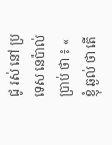ជូ រស់ នៅ ប្រទេស នេប៉ាល់ ប្រាប់ ថា ៖ « ខ្ញុំ ឆ្ងល់ ថា តើ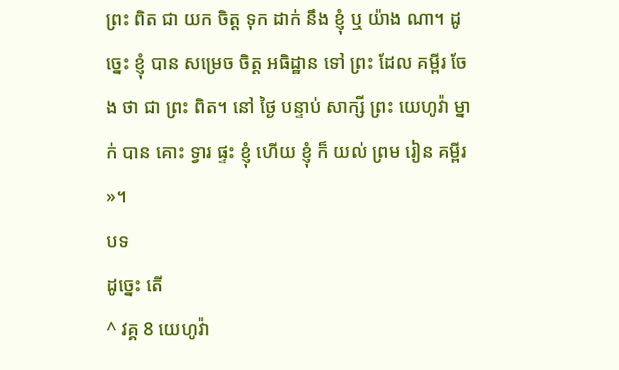ព្រះ ពិត ជា យក ចិត្ដ ទុក ដាក់ នឹង ខ្ញុំ ឬ យ៉ាង ណា។ ដូច្នេះ ខ្ញុំ បាន សម្រេច ចិត្ដ អធិដ្ឋាន ទៅ ព្រះ ដែល គម្ពីរ ចែង ថា ជា ព្រះ ពិត។ នៅ ថ្ងៃ បន្ទាប់ សាក្សី ព្រះ យេហូវ៉ា ម្នាក់ បាន គោះ ទ្វារ ផ្ទះ ខ្ញុំ ហើយ ខ្ញុំ ក៏ យល់ ព្រម រៀន គម្ពីរ »។
បទ
ដូច្នេះ តើ
^ វគ្គ 8 យេហូវ៉ា